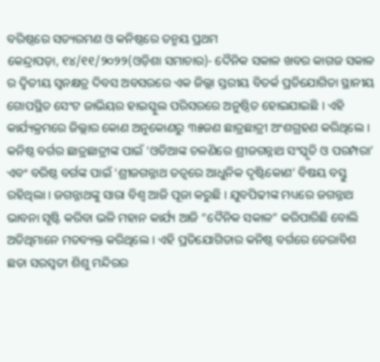ବରିଷ୍ଠରେ ସତ୍ୟରମଣ ଓ କନିଷ୍ଠରେ ତନ୍ମୟ ପ୍ରଥମ
କେନ୍ଦ୍ରାପଡ଼ା, ୧୪/୧୧/୨୦୨୨(ଓଡ଼ିଶା ସମାଚାର)- ଦୈନିକ ସକାଳ ଖବର କାଗଜ ସକାଳ ର ଦ୍ୱିତୀୟ ସ୍ୱନକ୍ଷତ୍ର ଦିବସ ଅବସରରେ ଏକ ଜିଲ୍ଲା ସ୍ତରୀୟ ବିତର୍କ ପ୍ରତିଯୋଗିତା ସ୍ଥାନୀୟ ଗୋପସ୍ଥିତ ସେଂଟ ଜାଭିୟର ହାଇସ୍କୁଲ ପରିସରରେ ଅନୁଷ୍ଠିତ ହୋଇଯାଇଛି । ଏହି କାର୍ଯ୍ୟକ୍ରମରେ ଜିଲ୍ଲାର କୋଣ ଅନୁକୋଣରୁ ୩୫ଜଣ ଛାତ୍ରଛାତ୍ରୀ ଅଂଶଗ୍ରହଣ କରିଥିଲେ । କନିଷ୍ଠ ବର୍ଗର ଛାତ୍ରଛାତ୍ରୀଙ୍କ ପାଇଁ ‘ଓଡିଆଙ୍କ ଚଳଣିରେ ଶ୍ରୀଜଗନ୍ନାଥ ସଂସ୍କୃତି ଓ ପରମ୍ପରା’ ଏବଂ ବରିଷ୍ଠ ବର୍ଗଙ୍କ ପାଇଁ ‘ଶ୍ରୀଜଗନ୍ନାଥ ତତ୍ୱରେ ଆଧୁନିକ ଦୃଷ୍ଟିକୋଣ’ ବିଷୟ ବସ୍ତୁ ରହିଥିଲା । ଜଗନ୍ନାଥଙ୍କୁ ସାରା ବିଶ୍ୱ ଆଜି ପୂଜା କରୁଛି । ଯୁବପିଢୀଙ୍କ ମଧ୍ୟରେ ଜଗନ୍ନାଥ ଭାବନା ସୃଷ୍ଟି କରିବା ଭଳି ମହାନ କାର୍ଯ୍ୟ ଆଜି “ଦୈନିକ ସକାଳ” କରିପାରିଛି ବୋଲି ଅତିଥିମାନେ ମତବ୍ୟକ୍ତ କରିଥିଲେ । ଏହି ପ୍ରତିଯୋଗିତାର କନିଷ୍ଠ ବର୍ଗରେ ଡେରାବିଶ ଛତା ସରସ୍ୱତୀ ଶିଶୁ ମନ୍ଦିରର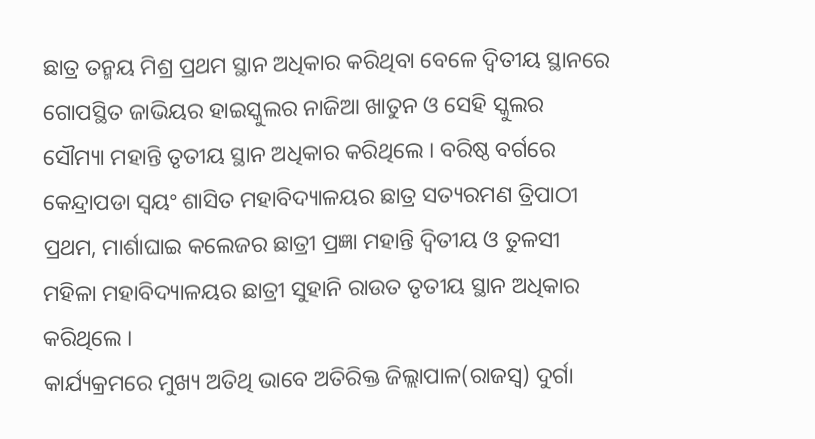ଛାତ୍ର ତନ୍ମୟ ମିଶ୍ର ପ୍ରଥମ ସ୍ଥାନ ଅଧିକାର କରିଥିବା ବେଳେ ଦ୍ୱିତୀୟ ସ୍ଥାନରେ ଗୋପସ୍ଥିତ ଜାଭିୟର ହାଇସ୍କୁଲର ନାଜିଆ ଖାତୁନ ଓ ସେହି ସ୍କୁଲର ସୌମ୍ୟା ମହାନ୍ତି ତୃତୀୟ ସ୍ଥାନ ଅଧିକାର କରିଥିଲେ । ବରିଷ୍ଠ ବର୍ଗରେ କେନ୍ଦ୍ରାପଡା ସ୍ୱୟଂ ଶାସିତ ମହାବିଦ୍ୟାଳୟର ଛାତ୍ର ସତ୍ୟରମଣ ତ୍ରିପାଠୀ ପ୍ରଥମ, ମାର୍ଶାଘାଇ କଲେଜର ଛାତ୍ରୀ ପ୍ରଜ୍ଞା ମହାନ୍ତି ଦ୍ୱିତୀୟ ଓ ତୁଳସୀ ମହିଳା ମହାବିଦ୍ୟାଳୟର ଛାତ୍ରୀ ସୁହାନି ରାଉତ ତୃତୀୟ ସ୍ଥାନ ଅଧିକାର କରିଥିଲେ ।
କାର୍ଯ୍ୟକ୍ରମରେ ମୁଖ୍ୟ ଅତିଥି ଭାବେ ଅତିରିକ୍ତ ଜିଲ୍ଲାପାଳ(ରାଜସ୍ୱ) ଦୁର୍ଗା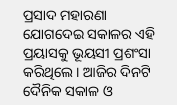ପ୍ରସାଦ ମହାରଣା ଯୋଗଦେଇ ସକାଳର ଏହି ପ୍ରୟାସକୁ ଭୂୟସୀ ପ୍ରଶଂସା କରିଥିଲେ । ଆଜିର ଦିନଟି ଦୈନିକ ସକାଳ ଓ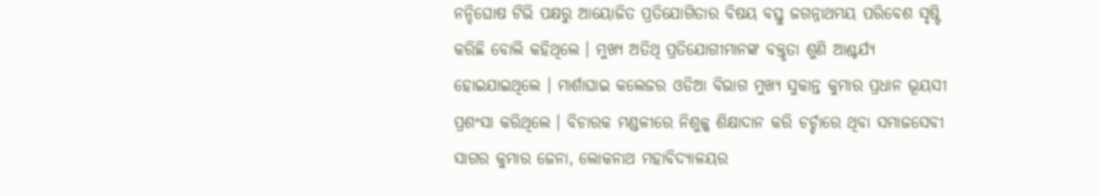ନନ୍ଦିଘୋଷ ଟିଭି ପକ୍ଷରୁ ଆୟୋଜିତ ପ୍ରତିଯୋଗିତାର ବିଷୟ ବସ୍ତୁ ଜଗନ୍ନାଥମୟ ପରିବେଶ ସୃଷ୍ଟି କରିଛି ବୋଲି କହିଥିଲେ । ମୁଖ୍ୟ ଅତିଥି ପ୍ରତିଯୋଗୀମାନଙ୍କ ବକ୍ତୃତା ଶୁଣି ଆଶ୍ଚର୍ଯ୍ୟ ହୋଇଯାଇଥିଲେ । ମାର୍ଶାଘାଇ କଲେଜର ଓଡିଆ ବିଭାଗ ମୁଖ୍ୟ ସୁକାନ୍ତ କୁମାର ପ୍ରଧାନ ଭୂୟସୀ ପ୍ରଶଂସା କରିଥିଲେ । ବିଚାରକ ମଣ୍ଡଳୀରେ ନିଶୁଳ୍କ ଶିକ୍ଷାଦାନ କରି ଚର୍ଚ୍ଚାରେ ଥିବା ସମାଜସେବୀ ସାଗର କୁମାର ଜେନା, ଲୋକନାଥ ମହାବିଦ୍ୟାଳୟର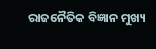ରାଜନୈତିକ ବିଜ୍ଞାନ ମୁଖ୍ୟ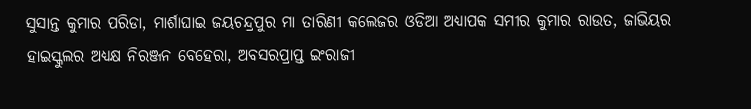ସୁସାନ୍ତ କୁମାର ପରିଡା, ମାର୍ଶାଘାଇ ଜୟଚନ୍ଦ୍ରପୁର ମା ତାରିଣୀ କଲେଜର ଓଡିଆ ଅଧ୍ୟାପକ ସମୀର କୁମାର ରାଉତ, ଜାଭିୟର ହାଇସ୍କୁଲର ଅଧ୍ୟକ୍ଷ ନିରଞ୍ଜନ ବେହେରା, ଅବସରପ୍ରାପ୍ତ ଇଂରାଜୀ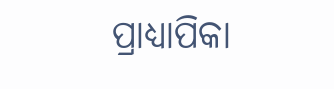ପ୍ରାଧ୍ୟାପିକା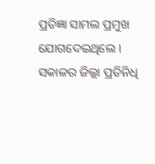ପ୍ରତିଜ୍ଞା ସାମଲ ପ୍ରମୁଖ ଯୋଗଦେଇଥିଲେ । ସକାଳର ଜିଲ୍ଲା ପ୍ରତିନିଧି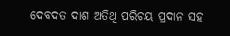ଦେବଦତ ଦାଶ ଅତିଥି ପରିଚୟ ପ୍ରଦାନ ସହ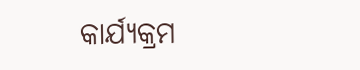କାର୍ଯ୍ୟକ୍ରମ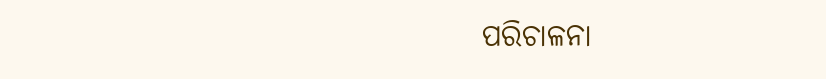ପରିଚାଳନା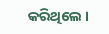କରିଥିଲେ ।